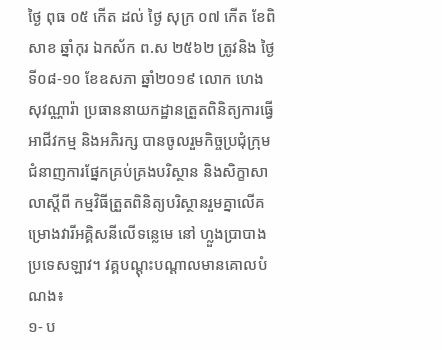ថ្ងៃ ពុធ ០៥ កើត ដល់ ថ្ងៃ សុក្រ ០៧ កើត ខែពិសាខ ឆ្នាំកុរ ឯកស័ក ព.ស ២៥៦២ ត្រូវនិង ថ្ងៃទី០៨-១០ ខែឧសភា ឆ្នាំ២០១៩ លោក ហេង សុវណ្ណារ៉ា ប្រធាននាយកដ្ឋានត្រួតពិនិត្យការធ្វើអាជីវកម្ម និងអភិរក្ស បានចូលរួមកិច្ចប្រជុំក្រុមជំនាញការផ្នែកគ្រប់គ្រងបរិស្ថាន និងសិក្ខាសាលាស្តីពី កម្មវិធីត្រួតពិនិត្យបរិស្ថានរួមគ្នាលើគម្រោងវារីអគ្គិសនីលើទន្លេមេ នៅ ហ្លួងប្រាបាង ប្រទេសឡាវ។ វគ្គបណ្តុះបណ្តាលមានគោលបំណង៖
១- ប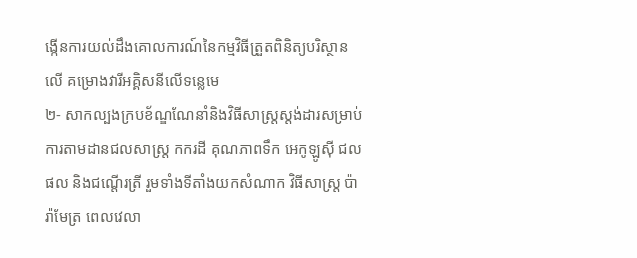ង្កើនការយល់ដឹងគោលការណ៍នៃកម្មវិធីត្រួតពិនិត្យបរិស្ថានលើ គម្រោងវារីអគ្គិសនីលើទន្លេមេ
២- សាកល្បងក្របខ័ណ្ឌណែនាំនិងវិធីសាស្ត្រស្ដង់ដារសម្រាប់ការតាមដានជលសាស្ត្រ កករដី គុណភាពទឹក អេកូឡូស៊ី ជលផល និងជណ្តើរត្រី រួមទាំងទីតាំងយកសំណាក វិធីសាស្ត្រ ប៉ារ៉ាមែត្រ ពេលវេលា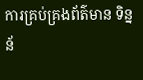ការគ្រប់គ្រងព័ត៌មាន ទិន្នន័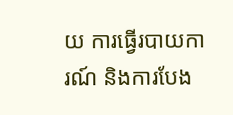យ ការធ្វើរបាយការណ៍ និងការបែង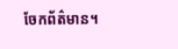ចែកព័ត៌មាន។